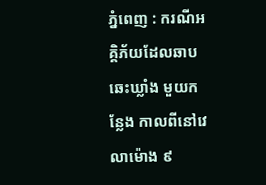ភ្នំពេញ : ករណីអគ្គិភ័យដែលឆាបឆេះឃ្លាំង មួយកន្លែង កាលពីនៅវេលាម៉ោង ៩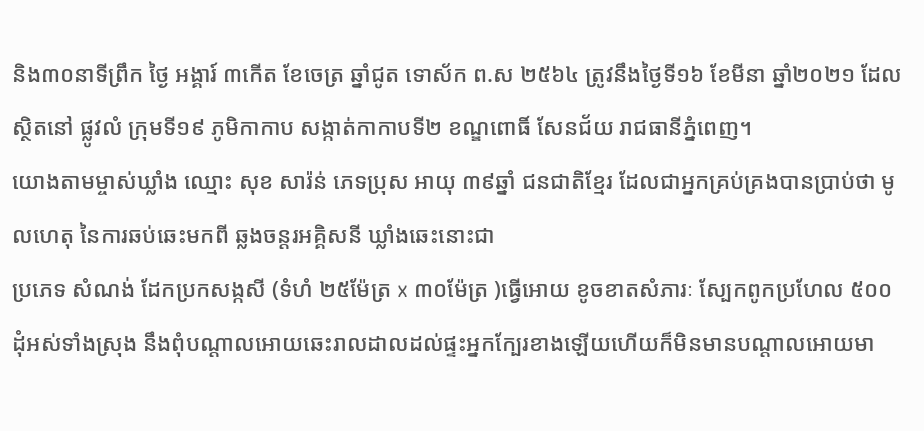និង៣០នាទីព្រឹក ថៃ្ង អង្គារ៍ ៣កេីត ខែចេត្រ ឆ្នាំជូត ទោស័ក ព.ស ២៥៦៤ ត្រូវនឹងថ្ងៃទី១៦ ខែមីនា ឆ្នាំ២០២១ ដែលស្ថិតនៅ ផ្លូវលំ ក្រុមទី១៩ ភូមិកាកាប សង្កាត់កាកាបទី២ ខណ្ឌពោធិ៍ សែនជ័យ រាជធានីភ្នំពេញ។
យោងតាមម្ចាស់ឃ្លាំង ឈ្មោះ សុខ សារ៉ន់ ភេទប្រុស អាយុ ៣៩ឆ្នាំ ជនជាតិខ្មែរ ដែលជាអ្នកគ្រប់គ្រងបានប្រាប់ថា មូលហេតុ នៃការឆប់ឆេះមកពី ឆ្លងចន្តរអគ្គិសនី ឃ្លាំងឆេះនោះជា
ប្រភេទ សំណង់ ដែកប្រកសង្កសី (ទំហំ ២៥ម៉ែត្រ x ៣០ម៉ែត្រ )ធ្វើអោយ ខូចខាតសំភារៈ ស្បែកពូកប្រហែល ៥០០ដុំអស់ទាំងស្រុង នឹងពុំបណ្តាលអោយឆេះរាលដាលដល់ផ្ទះអ្នកក្បែរខាងឡេីយហើយក៏មិនមានបណ្ដាលអោយមា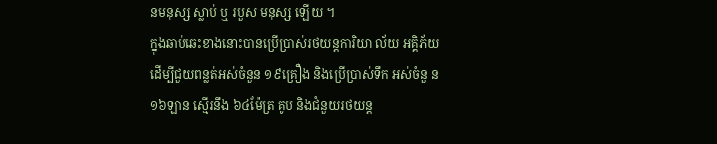នមនុស្ស ស្លាប់ ឬ របួស មនុស្ស ឡើយ ។
ក្នុងឆាប់ឆេះខាងនោះបានប្រើប្រាស់រថយន្តការិយា ល័យ អគ្គិភ័យ ដើម្បីជួយពន្លត់អស់ចំនួន ១៩គ្រឿង និងប្រើប្រាស់ទឹក អស់ចំនួ ន ១៦ឡាន ស្មេីរនឹង ៦៤ម៉ែត្រ គូប និងជំនួយរថយន្ត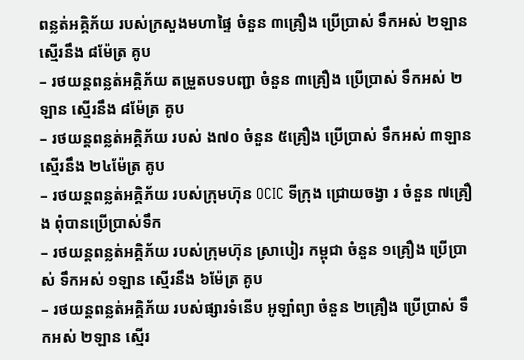ពន្លត់អគ្គិភ័យ របស់ក្រសួងមហាផ្ទៃ ចំនួន ៣គ្រឿង ប្រើប្រាស់ ទឹកអស់ ២ឡាន ស្មេីរនឹង ៨ម៉ែត្រ គូប
– រថយន្តពន្លត់អគ្គិភ័យ តម្រួតបទបញ្ជា ចំនួន ៣គ្រឿង ប្រើប្រាស់ ទឹកអស់ ២ឡាន ស្មេីរនឹង ៨ម៉ែត្រ គូប
– រថយន្តពន្លត់អគ្គិភ័យ របស់ ង៧០ ចំនួន ៥គ្រឿង ប្រើប្រាស់ ទឹកអស់ ៣ឡាន ស្មេីរនឹង ២៤ម៉ែត្រ គូប
– រថយន្តពន្លត់អគ្គិភ័យ របស់ក្រុមហ៊ុន OCIC ទីក្រុង ជ្រោយចង្វា រ ចំនួន ៧គ្រឿង ពុំបានប្រេីប្រាស់ទឹក
– រថយន្តពន្លត់អគ្គិភ័យ របស់ក្រុមហ៊ុន ស្រាបៀរ កម្ពុជា ចំនួន ១គ្រឿង ប្រើប្រាស់ ទឹកអស់ ១ឡាន ស្មេីរនឹង ៦ម៉ែត្រ គូប
– រថយន្តពន្លត់អគ្គិភ័យ របស់ផ្សារទំនេីប អូឡាំព្យា ចំនួន ២គ្រឿង ប្រើប្រាស់ ទឹកអស់ ២ឡាន ស្មេីរ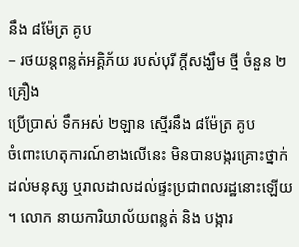នឹង ៨ម៉ែត្រ គូប
– រថយន្តពន្លត់អគ្គិភ័យ របស់បុរី ក្តីសង្ឃឹម ថ្មី ចំនួន ២គ្រឿង
ប្រើប្រាស់ ទឹកអស់ ២ឡាន ស្មេីរនឹង ៨ម៉ែត្រ គូប
ចំពោះហេតុការណ៍ខាងលើនេះ មិនបានបង្ករគ្រោះថ្នាក់ដល់មនុស្ស ឬរាលដាលដល់ផ្ទះប្រជាពលរដ្ឋនោះឡើយ ។ លោក នាយការិយាល័យពន្លត់ និង បង្ការ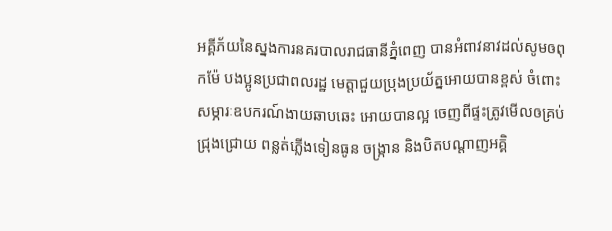អគ្គីភ័យនៃស្នងការនគរបាលរាជធានីភ្នំពេញ បានអំពាវនាវដល់សូមឲពុកម៉ែ បងប្អូនប្រជាពលរដ្ឋ មេត្តាជួយប្រុងប្រយ័ត្នអោយបានខ្ពស់ ចំពោះសម្ភារៈឧបករណ៍ងាយឆាបឆេះ អោយបានល្អ ចេញពីផ្ទះត្រូវមើលឲគ្រប់ជ្រុងជ្រោយ ពន្លត់ភ្លើងទៀនធូន ចង្ក្រាន និងបិតបណ្តាញអគ្គិ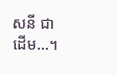សនី ជាដើម…។